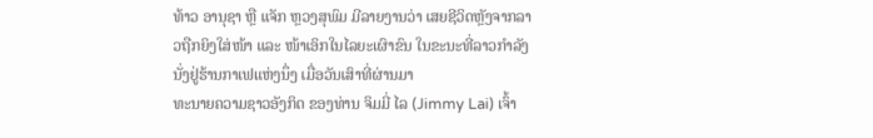ທ້າວ ອານຸຊາ ຫຼື ແຈັກ ຫຼວງສຸພົມ ມີລາຍງານວ່າ ເສຍຊີວິດຫຼັງຈາກລາວຖືກຍິງໃສ່ໜ້າ ແລະ ໜ້າເອິກໃນໄລຍະເຜົາຂົນ ໃນຂະນະທີ່ລາວກຳລັງນັ່ງຢູ່ຮ້ານກາເຟແຫ່ງນຶ່ງ ເມື່ອວັນເສົາທີ່ຜ່ານມາ
ທະນາຍຄວາມຊາວອັງກິດ ຂອງທ່ານ ຈິມມີ່ ໄລ (Jimmy Lai) ເຈົ້າ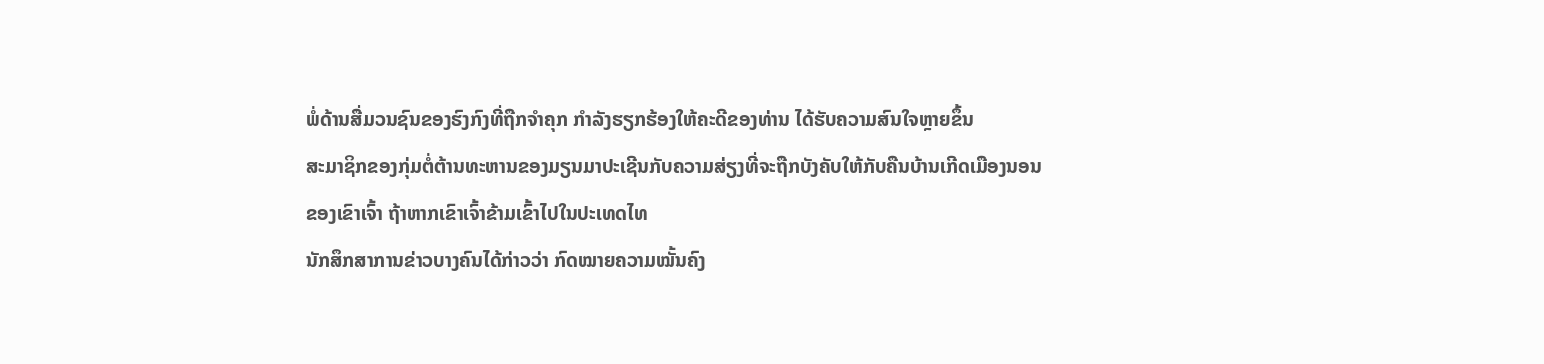ພໍ່ດ້ານສື່ມວນຊົນຂອງຮົງກົງທີ່ຖືກຈຳຄຸກ ກຳລັງຮຽກຮ້ອງໃຫ້ຄະດີຂອງທ່ານ ໄດ້ຮັບຄວາມສົນໃຈຫຼາຍຂຶ້ນ
ສະມາຊິກຂອງກຸ່ມຕໍ່ຕ້ານທະຫານຂອງມຽນມາປະເຊີນກັບຄວາມສ່ຽງທີ່ຈະຖືກບັງຄັບໃຫ້ກັບຄືນບ້ານເກີດເມືອງນອນຂອງເຂົາເຈົ້າ ຖ້າຫາກເຂົາເຈົ້າຂ້າມເຂົ້າໄປໃນປະເທດໄທ
ນັກສຶກສາການຂ່າວບາງຄົນໄດ້ກ່າວວ່າ ກົດໝາຍຄວາມໝັ້ນຄົງ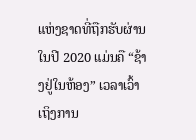ແຫ່ງຊາດທີ່ຖືກຮັບຜ່ານໃນປີ 2020 ແມ່ນຄື “ຊ້າງຢູ່ໃນຫ້ອງ” ເວລາເວົ້າເຖິງການ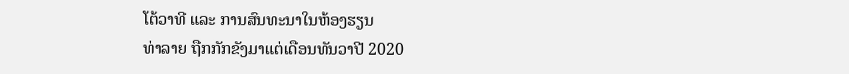ໂຕ້ວາທີ ແລະ ການສົນທະນາໃນຫ້ອງຮຽນ
ທ່າລາຍ ຖືກກັກຂັງມາແຕ່ເດືອນທັນວາປີ 2020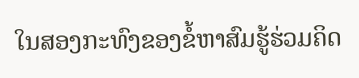ໃນສອງກະທົງຂອງຂໍ້ຫາສົມຮູ້ຮ່ວມຄິດ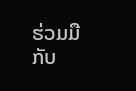ຮ່ວມມືກັບ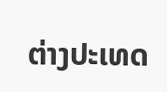ຕ່າງປະເທດ